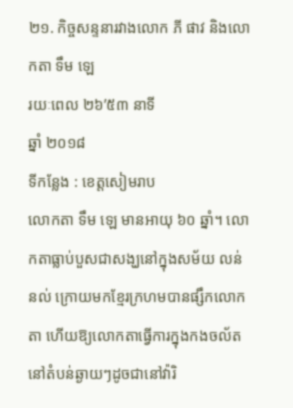២១. កិច្ចសន្ទនារវាងលោក ភី ផាវ និងលោកតា ទឹម ឡេ
រយៈពេល ២៦’៥៣ នាទី
ឆ្នាំ ២០១៨
ទីកន្លែង : ខេត្តសៀមរាប
លោកតា ទឹម ឡេ មានអាយុ ៦០ ឆ្នាំ។ លោកតាធ្លាប់បួសជាសង្ឃនៅក្នុងសម័យ លន់ នល់ ក្រោយមកខ្មែរក្រហមបានផ្សឹកលោកតា ហើយឱ្យលោកតាធ្វើការក្នុងកងចល័តនៅតំបន់ឆ្ងាយៗដូចជានៅវ៉ារិ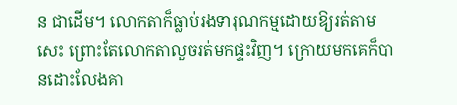ន ជាដើម។ លោកតាក៏ធ្លាប់រងទារុណកម្មដោយឱ្យរត់តាមសេះ ព្រោះតែលោកតាលួចរត់មកផ្ទះវិញ។ ក្រោយមកគេក៏បានដោះលែងគា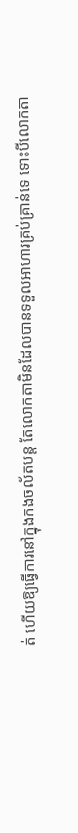ត់ ហើយឱ្យធ្វើការនៅក្នុងកងចល័តបន្ត តែលោកតាមិនដែលបានទទួលអាហារគ្រប់គ្រាន់ទេ ទោះបីលោកតា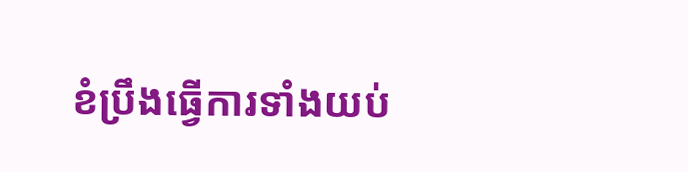ខំប្រឹងធ្វើការទាំងយប់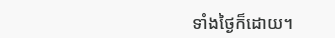ទាំងថ្ងៃក៏ដោយ។